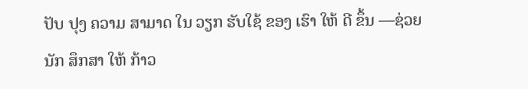ປັບ ປຸງ ຄວາມ ສາມາດ ໃນ ວຽກ ຮັບໃຊ້ ຂອງ ເຮົາ ໃຫ້ ດີ ຂຶ້ນ —ຊ່ວຍ ນັກ ສຶກສາ ໃຫ້ ກ້າວ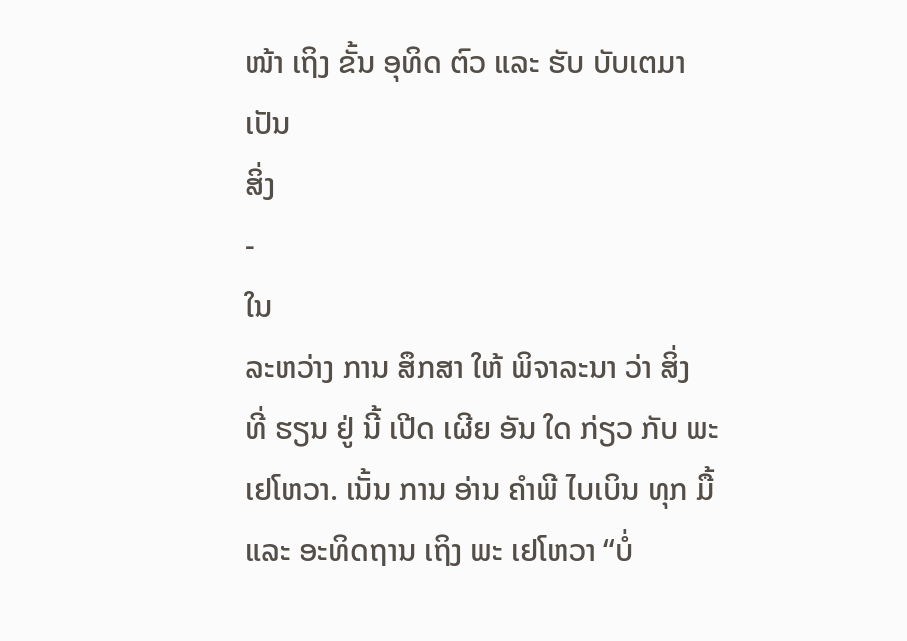ໜ້າ ເຖິງ ຂັ້ນ ອຸທິດ ຕົວ ແລະ ຮັບ ບັບເຕມາ
ເປັນ
ສິ່ງ
-
ໃນ
ລະຫວ່າງ ການ ສຶກສາ ໃຫ້ ພິຈາລະນາ ວ່າ ສິ່ງ ທີ່ ຮຽນ ຢູ່ ນີ້ ເປີດ ເຜີຍ ອັນ ໃດ ກ່ຽວ ກັບ ພະ ເຢໂຫວາ. ເນັ້ນ ການ ອ່ານ ຄຳພີ ໄບເບິນ ທຸກ ມື້ ແລະ ອະທິດຖານ ເຖິງ ພະ ເຢໂຫວາ “ບໍ່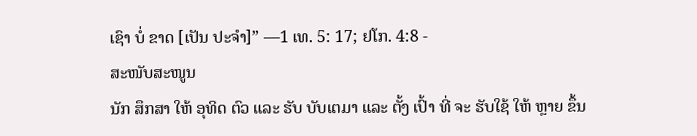ເຊົາ ບໍ່ ຂາດ [ເປັນ ປະຈຳ]” —1 ເທ. 5: 17; ຢໂກ. 4:8 -
ສະໜັບສະໜູນ
ນັກ ສຶກສາ ໃຫ້ ອຸທິດ ຕົວ ແລະ ຮັບ ບັບເຕມາ ແລະ ຕັ້ງ ເປົ້າ ທີ່ ຈະ ຮັບໃຊ້ ໃຫ້ ຫຼາຍ ຂຶ້ນ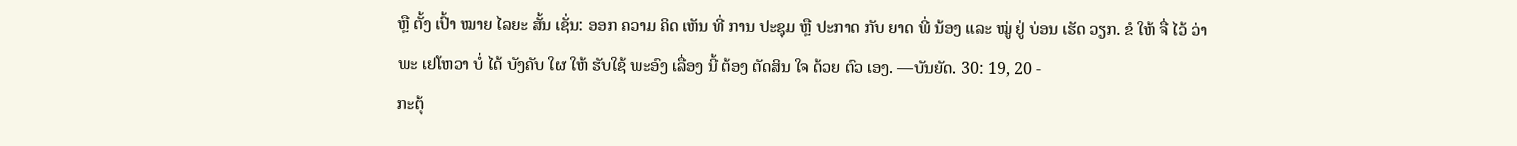ຫຼື ຕັ້ງ ເປົ້າ ໝາຍ ໄລຍະ ສັ້ນ ເຊັ່ນ: ອອກ ຄວາມ ຄິດ ເຫັນ ທີ່ ການ ປະຊຸມ ຫຼື ປະກາດ ກັບ ຍາດ ພີ່ ນ້ອງ ແລະ ໝູ່ ຢູ່ ບ່ອນ ເຮັດ ວຽກ. ຂໍ ໃຫ້ ຈື່ ໄວ້ ວ່າ ພະ ເຢໂຫວາ ບໍ່ ໄດ້ ບັງຄັບ ໃຜ ໃຫ້ ຮັບໃຊ້ ພະອົງ ເລື່ອງ ນີ້ ຕ້ອງ ຕັດສິນ ໃຈ ດ້ວຍ ຕົວ ເອງ. —ບັນຍັດ. 30: 19, 20 -
ກະຕຸ້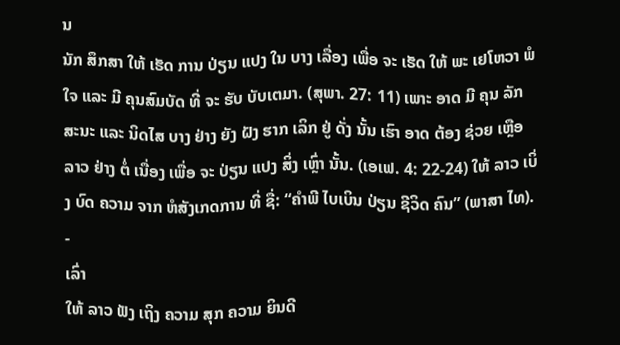ນ
ນັກ ສຶກສາ ໃຫ້ ເຮັດ ການ ປ່ຽນ ແປງ ໃນ ບາງ ເລື່ອງ ເພື່ອ ຈະ ເຮັດ ໃຫ້ ພະ ເຢໂຫວາ ພໍ ໃຈ ແລະ ມີ ຄຸນສົມບັດ ທີ່ ຈະ ຮັບ ບັບເຕມາ. (ສຸພາ. 27: 11) ເພາະ ອາດ ມີ ຄຸນ ລັກສະນະ ແລະ ນິດໄສ ບາງ ຢ່າງ ຍັງ ຝັງ ຮາກ ເລິກ ຢູ່ ດັ່ງ ນັ້ນ ເຮົາ ອາດ ຕ້ອງ ຊ່ວຍ ເຫຼືອ ລາວ ຢ່າງ ຕໍ່ ເນື່ອງ ເພື່ອ ຈະ ປ່ຽນ ແປງ ສິ່ງ ເຫຼົ່າ ນັ້ນ. (ເອເຟ. 4: 22-24) ໃຫ້ ລາວ ເບິ່ງ ບົດ ຄວາມ ຈາກ ຫໍສັງເກດການ ທີ່ ຊື່: “ຄຳພີ ໄບເບິນ ປ່ຽນ ຊີວິດ ຄົນ” (ພາສາ ໄທ). -
ເລົ່າ
ໃຫ້ ລາວ ຟັງ ເຖິງ ຄວາມ ສຸກ ຄວາມ ຍິນດີ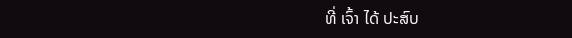ທີ່ ເຈົ້າ ໄດ້ ປະສົບ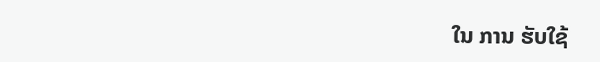ໃນ ການ ຮັບໃຊ້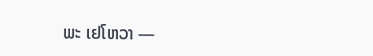ພະ ເຢໂຫວາ —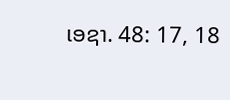ເອຊາ. 48: 17, 18